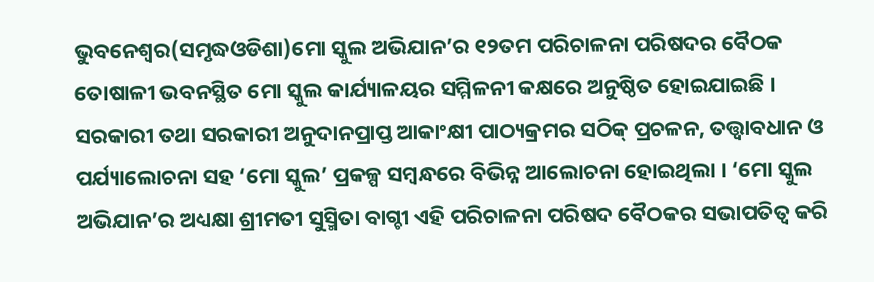ଭୁବନେଶ୍ୱର(ସମୃଦ୍ଧଓଡିଶା)ମୋ ସ୍କୁଲ ଅଭିଯାନ’ର ୧୨ତମ ପରିଚାଳନା ପରିଷଦର ବୈଠକ ତୋଷାଳୀ ଭବନସ୍ଥିତ ମୋ ସ୍କୁଲ କାର୍ଯ୍ୟାଳୟର ସମ୍ମିଳନୀ କକ୍ଷରେ ଅନୁଷ୍ଠିତ ହୋଇଯାଇଛି । ସରକାରୀ ତଥା ସରକାରୀ ଅନୁଦାନପ୍ରାପ୍ତ ଆକାଂକ୍ଷୀ ପାଠ୍ୟକ୍ରମର ସଠିକ୍ ପ୍ରଚଳନ, ତତ୍ତ୍ୱାବଧାନ ଓ ପର୍ଯ୍ୟାଲୋଚନା ସହ ‘ମୋ ସ୍କୁଲ’ ପ୍ରକଳ୍ପ ସମ୍ବନ୍ଧରେ ବିଭିନ୍ନ ଆଲୋଚନା ହୋଇଥିଲା । ‘ମୋ ସ୍କୁଲ ଅଭିଯାନ’ର ଅଧ୍ୟକ୍ଷା ଶ୍ରୀମତୀ ସୁସ୍ମିତା ବାଗ୍ଚୀ ଏହି ପରିଚାଳନା ପରିଷଦ ବୈଠକର ସଭାପତିତ୍ୱ କରି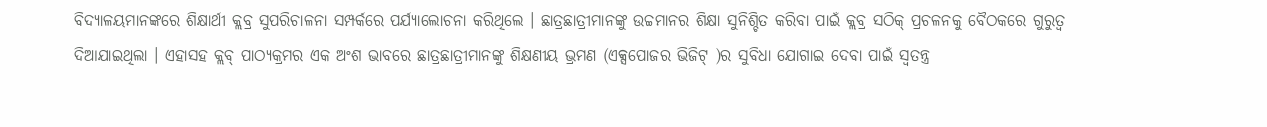ବିଦ୍ୟାଳୟମାନଙ୍କରେ ଶିକ୍ଷାର୍ଥୀ କ୍ଲବ୍ର ସୁପରିଚାଳନା ସମ୍ପର୍କରେ ପର୍ଯ୍ୟାଲୋଚନା କରିଥିଲେ । ଛାତ୍ରଛାତ୍ରୀମାନଙ୍କୁ ଉଚ୍ଚମାନର ଶିକ୍ଷା ସୁନିଶ୍ଚିତ କରିବା ପାଇଁ କ୍ଲବ୍ର ସଠିକ୍ ପ୍ରଚଳନକୁ ବୈଠକରେ ଗୁରୁତ୍ୱ ଦିଆଯାଇଥିଲା । ଏହାସହ କ୍ଲବ୍ ପାଠ୍ୟକ୍ରମର ଏକ ଅଂଶ ଭାବରେ ଛାତ୍ରଛାତ୍ରୀମାନଙ୍କୁ ଶିକ୍ଷଣୀୟ ଭ୍ରମଣ (ଏକ୍ସପୋଜର ଭିଜିଟ୍ )ର ସୁବିଧା ଯୋଗାଇ ଦେବା ପାଇଁ ସ୍ୱତନ୍ତ୍ର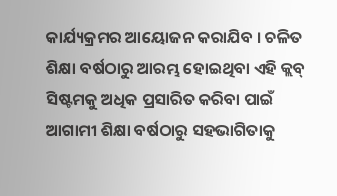କାର୍ଯ୍ୟକ୍ରମର ଆୟୋଜନ କରାଯିବ । ଚଳିତ ଶିକ୍ଷା ବର୍ଷଠାରୁ ଆରମ୍ଭ ହୋଇଥିବା ଏହି କ୍ଲବ୍ ସିଷ୍ଟମକୁ ଅଧିକ ପ୍ରସାରିତ କରିବା ପାଇଁ ଆଗାମୀ ଶିକ୍ଷା ବର୍ଷଠାରୁ ସହଭାଗିତାକୁ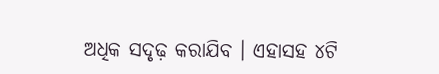ଅଧିକ ସଦୃଢ଼ କରାଯିବ । ଏହାସହ ୪ଟି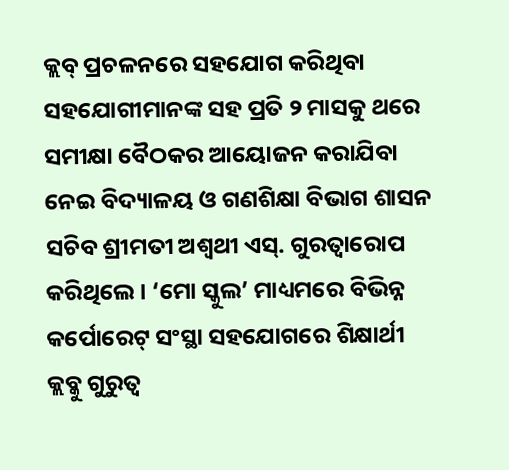କ୍ଲବ୍ ପ୍ରଚଳନରେ ସହଯୋଗ କରିଥିବା ସହଯୋଗୀମାନଙ୍କ ସହ ପ୍ରତି ୨ ମାସକୁ ଥରେ ସମୀକ୍ଷା ବୈଠକର ଆୟୋଜନ କରାଯିବା ନେଇ ବିଦ୍ୟାଳୟ ଓ ଗଣଶିକ୍ଷା ବିଭାଗ ଶାସନ ସଚିବ ଶ୍ରୀମତୀ ଅଶ୍ୱଥୀ ଏସ୍. ଗୁରତ୍ୱାରୋପ କରିଥିଲେ । ‘ମୋ ସ୍କୁଲ’ ମାଧ୍ୟମରେ ବିଭିନ୍ନ କର୍ପୋରେଟ୍ ସଂସ୍ଥା ସହଯୋଗରେ ଶିକ୍ଷାର୍ଥୀ କ୍ଲବ୍କୁ ଗୁରୁତ୍ୱ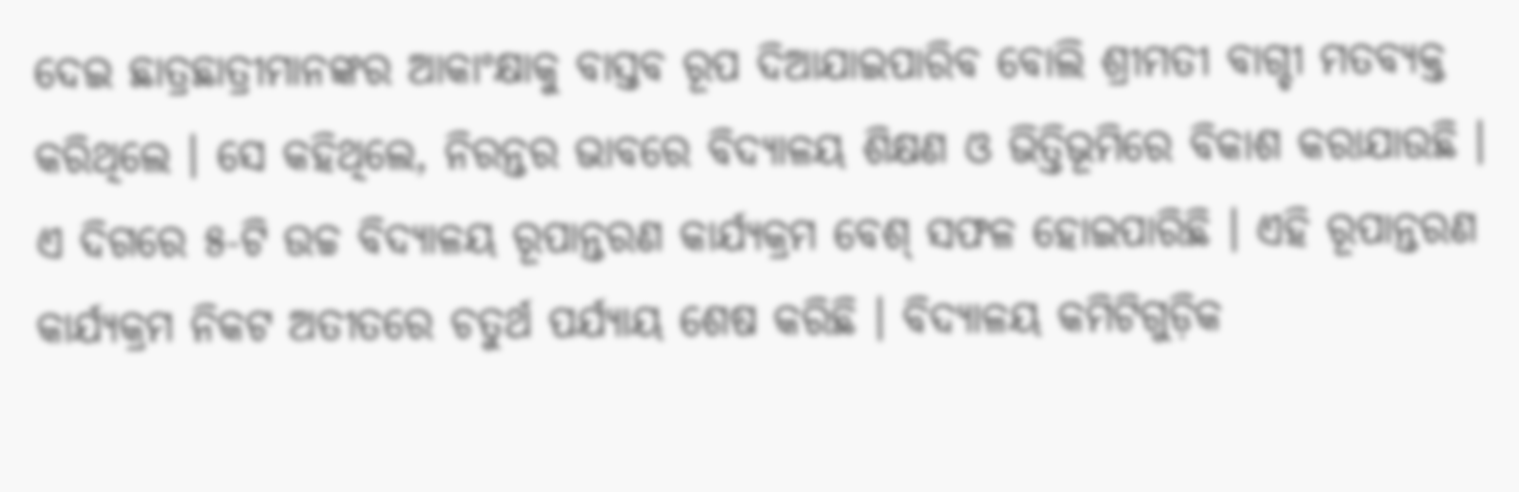ଦେଇ ଛାତ୍ରଛାତ୍ରୀମାନଙ୍କର ଆକାଂକ୍ଷାକୁ ବାସ୍ତବ ରୂପ ଦିଆଯାଇପାରିବ ବୋଲି ଶ୍ରୀମତୀ ବାଗ୍ଚୀ ମତବ୍ୟକ୍ତ କରିଥିଲେ । ସେ କହିଥିଲେ, ନିରନ୍ତର ଭାବରେ ବିଦ୍ୟାଳୟ ଶିକ୍ଷଣ ଓ ଭିତ୍ତିଭୂମିରେ ବିକାଶ କରାଯାଉଛି । ଏ ଦିଗରେ ୫-ଟି ଉଚ୍ଚ ବିଦ୍ୟାଳୟ ରୂପାନ୍ତରଣ କାର୍ଯ୍ୟକ୍ରମ ବେଶ୍ ସଫଳ ହୋଇପାରିଛି । ଏହି ରୂପାନ୍ତରଣ କାର୍ଯ୍ୟକ୍ରମ ନିକଟ ଅତୀତରେ ଚତୁର୍ଥ ପର୍ଯ୍ୟାୟ ଶେଷ କରିଛି । ବିଦ୍ୟାଳୟ କମିଟିଗୁଡ଼ିକ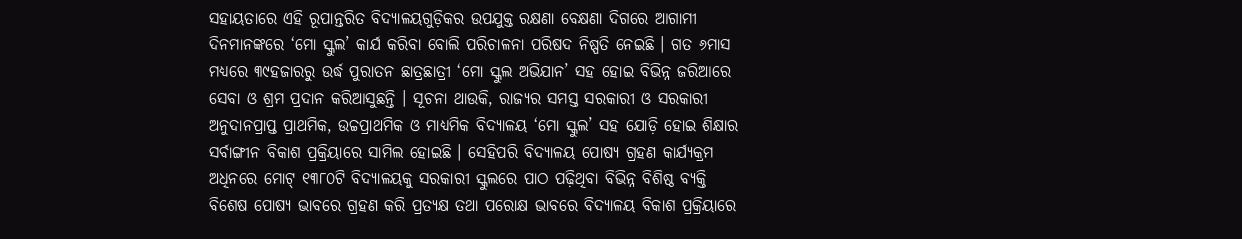ସହାୟତାରେ ଏହି ରୂପାନ୍ତରିତ ବିଦ୍ୟାଳୟଗୁଡ଼ିକର ଉପଯୁକ୍ତ ରକ୍ଷଣା ବେକ୍ଷଣା ଦିଗରେ ଆଗାମୀ ଦିନମାନଙ୍କରେ ‘ମୋ ସ୍କୁଲ’ କାର୍ଯ କରିବା ବୋଲି ପରିଚାଳନା ପରିଷଦ ନିଷ୍ପତି ନେଇଛି । ଗତ ୬ମାସ ମଧ୍ୟରେ ୩୯ହଜାରରୁ ଉର୍ଦ୍ଧ ପୁରାତନ ଛାତ୍ରଛାତ୍ରୀ ‘ମୋ ସ୍କୁଲ ଅଭିଯାନ’ ସହ ହୋଇ ବିଭିନ୍ନ ଜରିଆରେ ସେବା ଓ ଶ୍ରମ ପ୍ରଦାନ କରିଆସୁଛନ୍ତି । ସୂଚନା ଥାଉକି, ରାଜ୍ୟର ସମସ୍ତ ସରକାରୀ ଓ ସରକାରୀ ଅନୁଦାନପ୍ରାପ୍ତ ପ୍ରାଥମିକ, ଉଚ୍ଚପ୍ରାଥମିକ ଓ ମାଧ୍ୟମିକ ବିଦ୍ୟାଳୟ ‘ମୋ ସ୍କୁଲ’ ସହ ଯୋଡ଼ି ହୋଇ ଶିକ୍ଷାର ସର୍ବାଙ୍ଗୀନ ବିକାଶ ପ୍ରକ୍ରିୟାରେ ସାମିଲ ହୋଇଛି । ସେହିପରି ବିଦ୍ୟାଳୟ ପୋଷ୍ୟ ଗ୍ରହଣ କାର୍ଯ୍ୟକ୍ରମ ଅଧିନରେ ମୋଟ୍ ୧୩୮୦ଟି ବିଦ୍ୟାଳୟକୁ ସରକାରୀ ସ୍କୁଲରେ ପାଠ ପଢ଼ିଥିବା ବିଭିନ୍ନ ବିଶିଷ୍ଠ ବ୍ୟକ୍ତି ବିଶେଷ ପୋଷ୍ୟ ଭାବରେ ଗ୍ରହଣ କରି ପ୍ରତ୍ୟକ୍ଷ ତଥା ପରୋକ୍ଷ ଭାବରେ ବିଦ୍ୟାଳୟ ବିକାଶ ପ୍ରକ୍ରିୟାରେ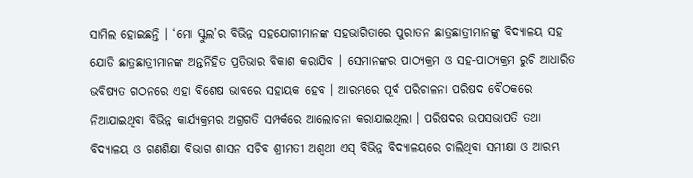ସାମିଲ ହୋଇଛନ୍ତି । ‘ମୋ ସ୍କୁଲ’ର ବିଭିନ୍ନ ସହଯୋଗୀମାନଙ୍କ ସହଭାଗିତାରେ ପୁରାତନ ଛାତ୍ରଛାତ୍ରୀମାନଙ୍କୁ ବିଦ୍ୟାଳୟ ସହ ଯୋଡି ଛାତ୍ରଛାତ୍ରୀମାନଙ୍କ ଅନ୍ତର୍ନିହିତ ପ୍ରତିଭାର ବିକାଶ କରାଯିବ । ସେମାନଙ୍କର ପାଠ୍ୟକ୍ରମ ଓ ସହ-ପାଠ୍ୟକ୍ରମ ରୁଚି ଆଧାରିତ ଭବିଷ୍ୟତ ଗଠନରେ ଏହା ବିଶେଷ ଭାବରେ ସହାୟକ ହେବ । ଆରମ୍ଭରେ ପୂର୍ବ ପରିଚାଳନା ପରିଷଦ ବୈଠକରେ ନିଆଯାଇଥିବା ବିଭିନ୍ନ କାର୍ଯ୍ୟକ୍ରମର ଅଗ୍ରଗତି ସମ୍ପର୍କରେ ଆଲୋଚନା କରାଯାଇଥିଲା । ପରିଷଦର ଉପସଭାପତି ତଥା ବିଦ୍ୟାଳୟ ଓ ଗଣଶିକ୍ଷା ବିଭାଗ ଶାସନ ସଚିବ ଶ୍ରୀମତୀ ଅଶ୍ୱଥୀ ଏସ୍ ବିଭିନ୍ନ ବିଦ୍ୟାଳୟରେ ଚାଲିଥିବା ସମୀକ୍ଷା ଓ ଆରମ୍ଭ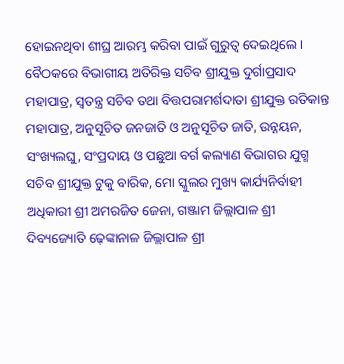ହୋଇନଥିବା ଶୀଘ୍ର ଆରମ୍ଭ କରିବା ପାଇଁ ଗୁରୁତ୍ୱ ଦେଇଥିଲେ । ବୈଠକରେ ବିଭାଗୀୟ ଅତିରିକ୍ତ ସଚିବ ଶ୍ରୀଯୁକ୍ତ ଦୁର୍ଗାପ୍ରସାଦ ମହାପାତ୍ର, ସ୍ୱତନ୍ତ୍ର ସଚିବ ତଥା ବିତ୍ତପରାମର୍ଶଦାତା ଶ୍ରୀଯୁକ୍ତ ରତିକାନ୍ତ ମହାପାତ୍ର, ଅନୁସୂଚିତ ଜନଜାତି ଓ ଅନୁସୂଚିତ ଜାତି, ଉନ୍ନୟନ, ସଂଖ୍ୟଲଘୁ, ସଂପ୍ରଦାୟ ଓ ପଛୁଆ ବର୍ଗ କଲ୍ୟାଣ ବିଭାଗର ଯୁଗ୍ମ ସଚିବ ଶ୍ରୀଯୁକ୍ତ ଟୁକୁ ବାରିକ, ମୋ ସ୍କୁଲର ମୁଖ୍ୟ କାର୍ଯ୍ୟନିର୍ବାହୀ ଅଧିକାରୀ ଶ୍ରୀ ଅମରଜିତ ଜେନା, ଗଞ୍ଜାମ ଜିଲ୍ଲାପାଳ ଶ୍ରୀ ଦିବ୍ୟଜ୍ୟୋତି ଢ଼େଙ୍କାନାଳ ଜିଲ୍ଲାପାଳ ଶ୍ରୀ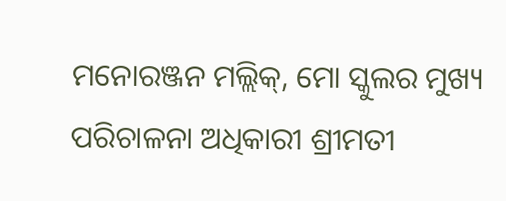ମନୋରଞ୍ଜନ ମଲ୍ଲିକ୍, ମୋ ସ୍କୁଲର ମୁଖ୍ୟ ପରିଚାଳନା ଅଧିକାରୀ ଶ୍ରୀମତୀ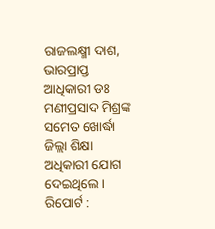ରାଜଲକ୍ଷ୍ମୀ ଦାଶ, ଭାରପ୍ରାପ୍ତ ଆଧିକାରୀ ଡଃ ମଣୀପ୍ରସାଦ ମିଶ୍ରଙ୍କ ସମେତ ଖୋର୍ଦ୍ଧା ଜିଲ୍ଲା ଶିକ୍ଷା ଅଧିକାରୀ ଯୋଗ ଦେଇଥିଲେ ।
ରିପୋର୍ଟ :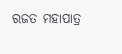ରଜତ ମହାପାତ୍ର